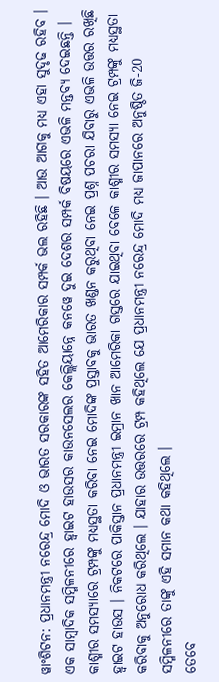ୱାଂଶିଟନ: ପ୍ରଧାନମନ୍ତ୍ରୀ ନରେନ୍ଦ୍ର ମୋଦି ଓ ଭାରତ ସରକାରଙ୍କ ସହିତ ଆମେରିକାର ସମ୍ପର୍କ ଭଲ ରହିଛି । ଆଉ ଆଗକୁ ମଧ୍ୟ ଏହା ସୁଦୃଢ ରହିବ । ଏକ ସାମ୍ବାଦିକ ସମ୍ମିଳନୀରେ ହ୍ବାଇଟ ହାଉସର କାଉନସେଲର କେଲ୍ଲିୟାନ୍ନେ କନୱେ ଦୁଇ ଦେଶର ସମ୍ପର୍କ ବିଷୟରେ ଏଭଳି ମନ୍ତବ୍ୟ ଦେଇଛନ୍ତି ।
କାଶ୍ମୀର ସମସ୍ୟାରେ ଟ୍ରମ୍ପଙ୍କୁ ମଧ୍ୟସ୍ଥତା କରିବା ନେଇ ମୋଦିଙ୍କ ପ୍ରସ୍ତାବକୁ ଭାରତ ଖଣ୍ଡନ କରୁଥିବା ନେଇ ପ୍ରଶ୍ନ ପଚରା ଯିବାରୁ ଏଭଳି ଉତ୍ତର ରଖିଛି ହ୍ବାଇଟ ହାଉସ । ନିକଟରେ ପାକିସ୍ତାନ ପ୍ରଧାନମନ୍ତ୍ରୀ ଇମ୍ରାନ ଖାନ ଆମେରିକା ଗସ୍ତରେ ଯାଇଥିବା ବେଳେ କାଶ୍ମୀର ସମସ୍ୟା ନେଇ ଟ୍ରମ୍ପଙ୍କୁ ମଧ୍ୟସ୍ଥତା କରିବାକୁ ଅନୁରୋଧ କରିଥିଲେ । ଯାହାର ଉତ୍ତରରେ ଟ୍ରମ୍ପ କହିଥିଲେ ଯେ ପ୍ରଧାନମନ୍ତ୍ରୀ ନରେନ୍ଦ୍ର ମୋଦି ମଧ୍ୟ ଜାପାନରେ ଅନୁଷ୍ଠିତ ଜି-20 ସମ୍ମିଳନୀରେ ତାଙ୍କୁ ଏହି ସମାନ କଥା କହିଥିଲେ ।
ତେବେ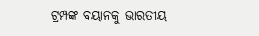ଟ୍ରମ୍ପଙ୍କ ବୟାନକୁ ଭାରତୀୟ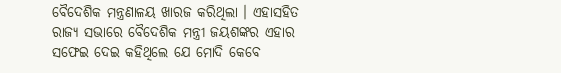ବୈଦେଶିକ ମନ୍ତ୍ରଣାଳୟ ଖାରଜ କରିଥିଲା । ଏହାସହିତ ରାଜ୍ୟ ସଭାରେ ବୈଦେଶିକ ମନ୍ତ୍ରୀ ଜୟଶଙ୍କର ଏହାର ସଫେଇ ଦେଇ କହିଥିଲେ ଯେ ମୋଦି କେବେ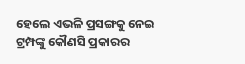ହେଲେ ଏଭଳି ପ୍ରସଙ୍ଗକୁ ନେଇ ଟ୍ରମ୍ପଙ୍କୁ କୌଣସି ପ୍ରକାରର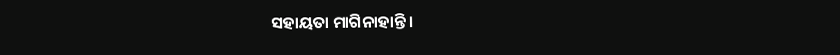ସହାୟତା ମାଗିନାହାନ୍ତି ।